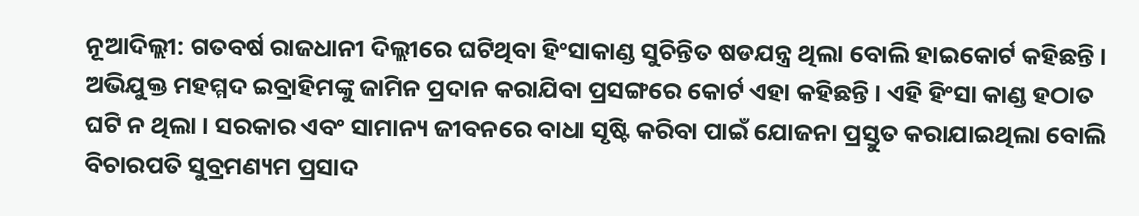ନୂଆଦିଲ୍ଲୀ: ଗତବର୍ଷ ରାଜଧାନୀ ଦିଲ୍ଲୀରେ ଘଟିଥିବା ହିଂସାକାଣ୍ଡ ସୁଚିନ୍ତିତ ଷଡଯନ୍ତ୍ର ଥିଲା ବୋଲି ହାଇକୋର୍ଟ କହିଛନ୍ତି । ଅଭିଯୁକ୍ତ ମହମ୍ମଦ ଇବ୍ରାହିମଙ୍କୁ ଜାମିନ ପ୍ରଦାନ କରାଯିବା ପ୍ରସଙ୍ଗରେ କୋର୍ଟ ଏହା କହିଛନ୍ତି । ଏହି ହିଂସା କାଣ୍ଡ ହଠାତ ଘଟି ନ ଥିଲା । ସରକାର ଏବଂ ସାମାନ୍ୟ ଜୀବନରେ ବାଧା ସୃଷ୍ଟି କରିବା ପାଇଁ ଯୋଜନା ପ୍ରସ୍ତୁତ କରାଯାଇଥିଲା ବୋଲି ବିଚାରପତି ସୁବ୍ରମଣ୍ୟମ ପ୍ରସାଦ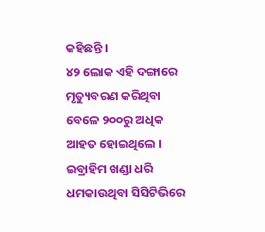କହିଛନ୍ତି ।
୪୨ ଲୋକ ଏହି ଦଙ୍ଗାରେ ମୃତ୍ୟୁବରଣ କରିଥିବା ବେଳେ ୨୦୦ରୁ ଅଧିକ ଆହତ ହୋଇଥିଲେ । ଇବ୍ରାହିମ ଖଣ୍ଡା ଧରି ଧମକାଉଥିବା ସିସିଟିଭିରେ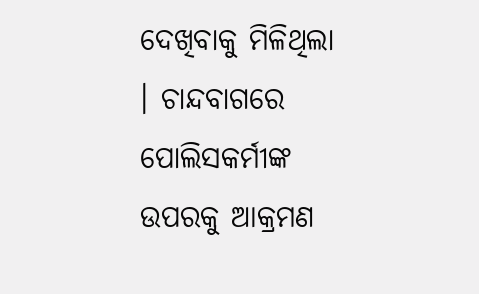ଦେଖିବାକୁ ମିଳିଥିଲା । ଚାନ୍ଦବାଗରେ ପୋଲିସକର୍ମୀଙ୍କ ଉପରକୁ ଆକ୍ରମଣ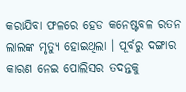କରାଯିବା ଫଳରେ ହେଡ କନେଷ୍ଟବଳ ରତନ ଲାଲଙ୍କ ମୃତ୍ୟୁ ହୋଇଥିଲା । ପୂର୍ବରୁ ଦଙ୍ଗାର କାରଣ ନେଇ ପୋଲିସର ତଦନ୍ତକୁ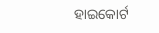ହାଇକୋର୍ଟ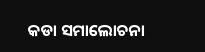କଡା ସମାଲୋଚନା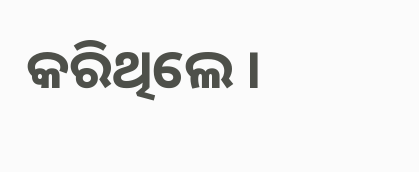କରିଥିଲେ ।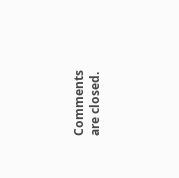Comments are closed.